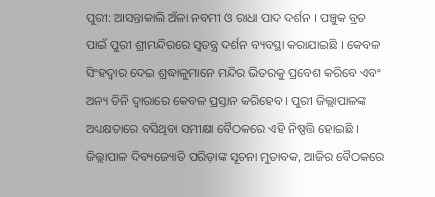ପୁରୀ: ଆସନ୍ତାକାଲି ଅଁଳା ନବମୀ ଓ ରାଧା ପାଦ ଦର୍ଶନ । ପଞ୍ଚୁକ ବ୍ରତ ପାଇଁ ପୁରୀ ଶ୍ରୀମନ୍ଦିରରେ ସ୍ୱତନ୍ତ୍ର ଦର୍ଶନ ବ୍ୟବସ୍ଥା କରାଯାଇଛି । କେବଳ ସିଂହଦ୍ୱାର ଦେଇ ଶ୍ରଦ୍ଧାଳୁମାନେ ମନ୍ଦିର ଭିତରକୁ ପ୍ରବେଶ କରିବେ ଏବଂ ଅନ୍ୟ ତିନି ଦ୍ୱାରାରେ କେବଳ ପ୍ରସ୍ତାନ କରିହେବ । ପୁରୀ ଜିଲ୍ଲାପାଳଙ୍କ ଅଧ୍ୟକ୍ଷତାରେ ବସିଥିବା ସମୀକ୍ଷା ବୈଠକରେ ଏହି ନିଷ୍ପତ୍ତି ହୋଇଛି ।
ଜିଲ୍ଲାପାଳ ଦିବ୍ୟଜ୍ୟୋତି ପରିଡ଼ାଙ୍କ ସୂଚନା ମୁତାବକ, ଆଜିର ବୈଠକରେ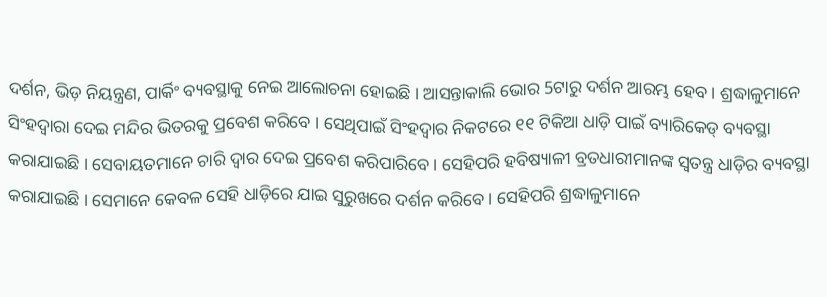ଦର୍ଶନ, ଭିଡ଼ ନିୟନ୍ତ୍ରଣ, ପାର୍କିଂ ବ୍ୟବସ୍ଥାକୁ ନେଇ ଆଲୋଚନା ହୋଇଛି । ଆସନ୍ତାକାଲି ଭୋର 5ଟାରୁ ଦର୍ଶନ ଆରମ୍ଭ ହେବ । ଶ୍ରଦ୍ଧାଳୁମାନେ ସିଂହଦ୍ୱାରା ଦେଇ ମନ୍ଦିର ଭିତରକୁ ପ୍ରବେଶ କରିବେ । ସେଥିପାଇଁ ସିଂହଦ୍ୱାର ନିକଟରେ ୧୧ ଟିକିଆ ଧାଡ଼ି ପାଇଁ ବ୍ୟାରିକେଡ୍ ବ୍ୟବସ୍ଥା କରାଯାଇଛି । ସେବାୟତମାନେ ଚାରି ଦ୍ୱାର ଦେଇ ପ୍ରବେଶ କରିପାରିବେ । ସେହିପରି ହବିଷ୍ୟାଳୀ ବ୍ରତଧାରୀମାନଙ୍କ ସ୍ୱତନ୍ତ୍ର ଧାଡ଼ିର ବ୍ୟବସ୍ଥା କରାଯାଇଛି । ସେମାନେ କେବଳ ସେହି ଧାଡ଼ିରେ ଯାଇ ସୁରୁଖରେ ଦର୍ଶନ କରିବେ । ସେହିପରି ଶ୍ରଦ୍ଧାଳୁମାନେ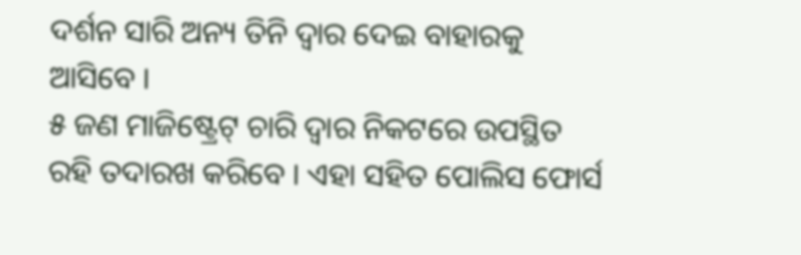ଦର୍ଶନ ସାରି ଅନ୍ୟ ତିନି ଦ୍ୱାର ଦେଇ ବାହାରକୁ ଆସିବେ ।
୫ ଜଣ ମାଜିଷ୍ଟ୍ରେଟ୍ ଚାରି ଦ୍ୱାର ନିକଟରେ ଉପସ୍ଥିତ ରହି ତଦାରଖ କରିବେ । ଏହା ସହିତ ପୋଲିସ ଫୋର୍ସ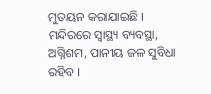ମୁତୟନ କରାଯାଇଛି । ମନ୍ଦିରରେ ସ୍ୱାସ୍ଥ୍ୟ ବ୍ୟବସ୍ଥା, ଅଗ୍ନିଶମ, ପାନୀୟ ଜଳ ସୁବିଧା ରହିବ ।